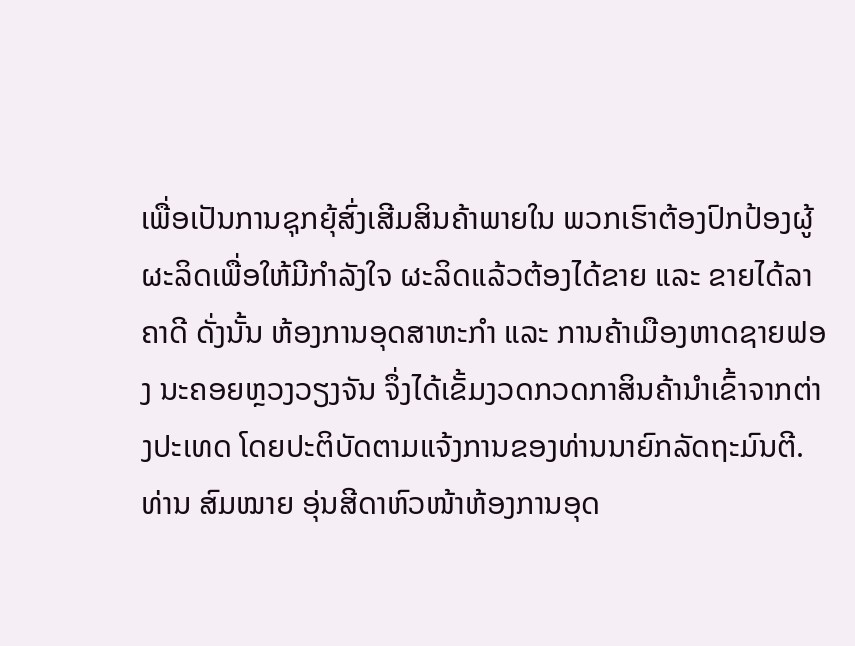ເພື່ອເປັນການຊຸກຍຸ້ສົ່ງເສີມສິນຄ້າພາຍໃນ ພວກເຮົາຕ້ອງປົກປ້ອງຜູ້ຜະລິດເພື່ອໃຫ້ມີກຳລັງໃຈ ຜະລິດແລ້ວຕ້ອງໄດ້ຂາຍ ແລະ ຂາຍໄດ້ລາຄາດີ ດັ່ງນັ້ນ ຫ້ອງການອຸດສາຫະກຳ ແລະ ການຄ້າເມືອງຫາດຊາຍຟອງ ນະຄອຍຫຼວງວຽງຈັນ ຈຶ່ງໄດ້ເຂັ້ມງວດກວດກາສິນຄ້ານຳເຂົ້າຈາກຕ່າງປະເທດ ໂດຍປະຕິບັດຕາມແຈ້ງການຂອງທ່ານນາຍົກລັດຖະມົນຕີ.
ທ່ານ ສົມໝາຍ ອຸ່ນສີດາຫົວໜ້າຫ້ອງການອຸດ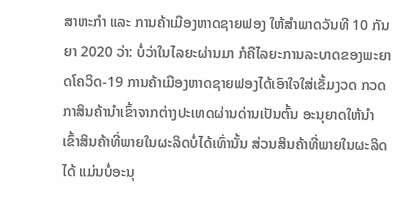ສາຫະກຳ ແລະ ການຄ້າເມືອງຫາດຊາຍຟອງ ໃຫ້ສຳພາດວັນທີ 10 ກັນຍາ 2020 ວ່າ: ບໍ່ວ່າໃນໄລຍະຜ່ານມາ ກໍຄືໄລຍະການລະບາດຂອງພະຍາດໂຄວິດ-19 ການຄ້າເມືອງຫາດຊາຍຟອງໄດ້ເອົາໃຈໃສ່ເຂັ້ມງວດ ກວດກາສິນຄ້ານຳເຂົ້າຈາກຕ່າງປະເທດຜ່ານດ່ານເປັນຕົ້ນ ອະນຸຍາດໃຫ້ນຳເຂົ້າສິນຄ້າທີ່ພາຍໃນຜະລິດບໍ່ໄດ້ເທົ່ານັ້ນ ສ່ວນສິນຄ້າທີ່ພາຍໃນຜະລິດໄດ້ ແມ່ນບໍ່ອະນຸ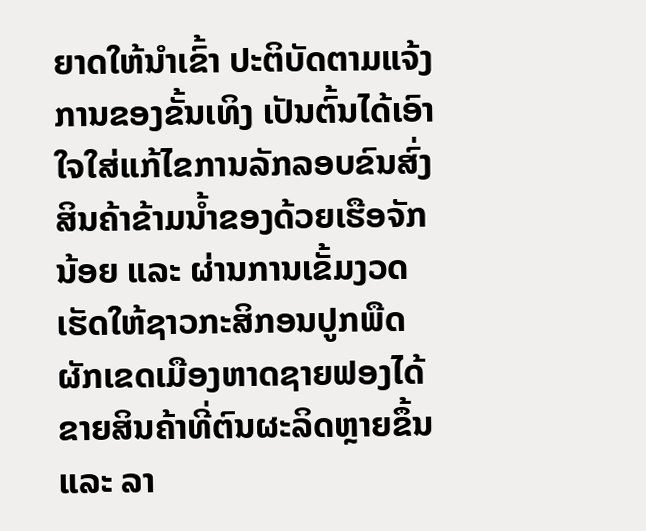ຍາດໃຫ້ນຳເຂົ້າ ປະຕິບັດຕາມແຈ້ງການຂອງຂັ້ນເທິງ ເປັນຕົ້ນໄດ້ເອົາໃຈໃສ່ແກ້ໄຂການລັກລອບຂົນສົ່ງສິນຄ້າຂ້າມນໍ້າຂອງດ້ວຍເຮືອຈັກນ້ອຍ ແລະ ຜ່ານການເຂັ້ມງວດ ເຮັດໃຫ້ຊາວກະສິກອນປູກພືດຜັກເຂດເມືອງຫາດຊາຍຟອງໄດ້ຂາຍສິນຄ້າທີ່ຕົນຜະລິດຫຼາຍຂຶ້ນແລະ ລາ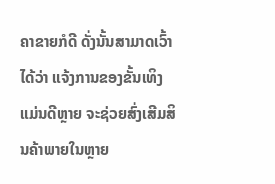ຄາຂາຍກໍດີ ດັ່ງນັ້ນສາມາດເວົ້າໄດ້ວ່າ ແຈ້ງການຂອງຂັ້ນເທິງແມ່ນດີຫຼາຍ ຈະຊ່ວຍສົ່ງເສີມສິນຄ້າພາຍໃນຫຼາຍ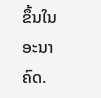ຂຶ້ນໃນອະນາຄົດ.